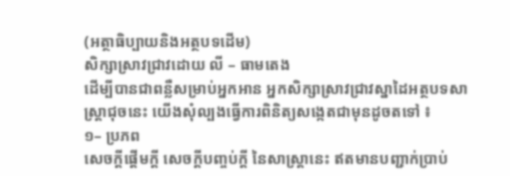(អត្ថាធិប្បាយនិងអត្ថបទដើម)
សិក្សាស្រាវជ្រាវដោយ លី – ធាមតេង
ដើម្បីបានជាពន្លឺសម្រាប់អ្នកអាន អ្នកសិក្សាស្រាវជ្រាវស្នាដៃអត្ថបទសាស្ត្រាជុចនេះ យើងសុំល្បងធ្វើការពិនិត្យសង្កេតជាមុនដូចតទៅ ៖
១– ប្រភព
សេចក្ដីផ្ដើមក្ដី សេចក្ដីបញ្ចប់ក្ដី នៃសាស្ត្រានេះ ឥតមានបញ្ជាក់ប្រាប់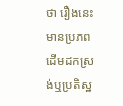ថា រឿងនេះ មានប្រភពដើមដកស្រង់ឬប្រតិស្ឋ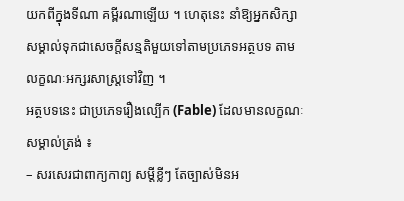យកពីក្នុងទីណា គម្ពីរណាឡើយ ។ ហេតុនេះ នាំឱ្យអ្នកសិក្សាសម្គាល់ទុកជាសេចក្ដីសន្មតិមួយទៅតាមប្រភេទអត្ថបទ តាមលក្ខណៈអក្សរសាស្ត្រទៅវិញ ។
អត្ថបទនេះ ជាប្រភេទរឿងល្បើក (Fable) ដែលមានលក្ខណៈសម្គាល់ត្រង់ ៖
– សរសេរជាពាក្យកាព្យ សម្ដីខ្លីៗ តែច្បាស់មិនអ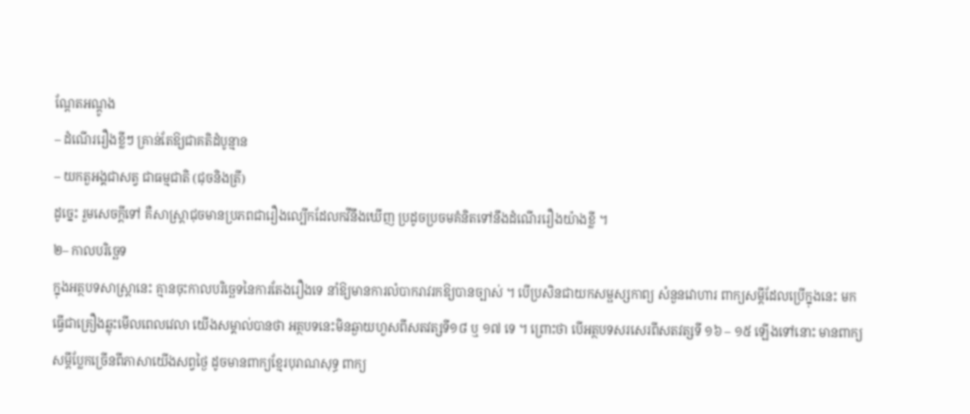ណ្ដែតអណ្ដូង
– ដំណើររឿងខ្លីៗ គ្រាន់តែឱ្យជាគតិដំបូន្មាន
– យកតួអង្គជាសត្វ ជាធម្មជាតិ (ជុចនិងត្រី)
ដូច្នេះ រួមសេចក្ដីទៅ គឺសាស្ត្រាជុចមានប្រភពជារឿងល្បើកដែលកវីនឹងឃើញ ប្រដូចប្រចមគំនិតទៅនឹងដំណើររឿងយ៉ាងខ្លី ។
២– កាលបរិច្ឆេទ
ក្នុងអត្ថបទសាស្ត្រានេះ គ្មានចុះកាលបរិច្ឆេទនៃការតែងរឿងទេ នាំឱ្យមានការលំបាករាវរកឱ្យបានច្បាស់ ។ បើប្រសិនជាយកសម្ផស្សកាព្យ សំនួនវោហារ ពាក្យសម្ដីដែលប្រើក្នុងនេះ មកធ្វើជាគ្រឿងឆ្លុះមើលពេលវេលា យើងសម្គាល់បានថា អត្ថបទនេះមិនឆ្ងាយហួសពីសតវត្សទី១៨ ឬ ១៧ ទេ ។ ព្រោះថា បើអត្ថបទសរសេរពីសតវត្សទី ១៦ – ១៥ ឡើងទៅនោះ មានពាក្យសម្ដីប្លែកច្រើនពីភាសាយើងសព្វថ្ងៃ ដូចមានពាក្យខ្មែរបុរាណសុទ្ធ ពាក្យ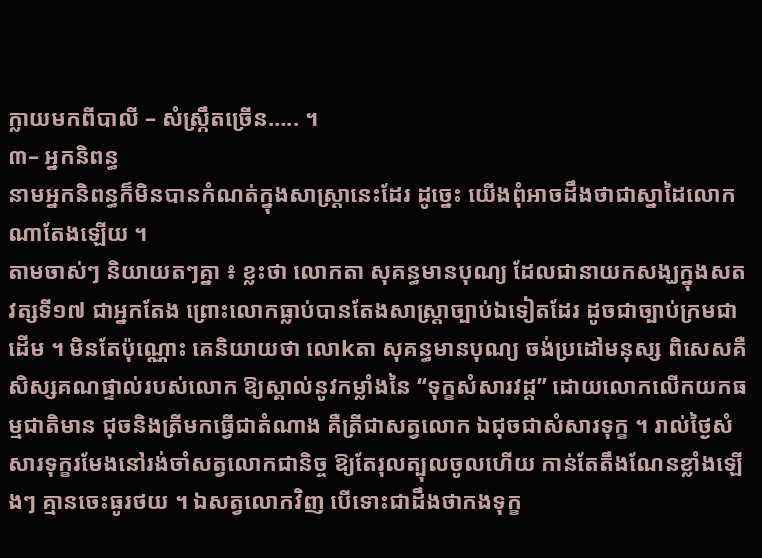ក្លាយមកពីបាលី – សំស្ក្រឹតច្រើន….. ។
៣– អ្នកនិពន្ធ
នាមអ្នកនិពន្ធក៏មិនបានកំណត់ក្នុងសាស្ត្រានេះដែរ ដូច្នេះ យើងពុំអាចដឹងថាជាស្នាដៃលោកណាតែងឡើយ ។
តាមចាស់ៗ និយាយតៗគ្នា ៖ ខ្លះថា លោកតា សុគន្ធមានបុណ្យ ដែលជានាយកសង្ឃក្នុងសតវត្សទី១៧ ជាអ្នកតែង ព្រោះលោកធ្លាប់បានតែងសាស្ត្រាច្បាប់ឯទៀតដែរ ដូចជាច្បាប់ក្រមជាដើម ។ មិនតែប៉ុណ្ណោះ គេនិយាយថា លោkតា សុគន្ធមានបុណ្យ ចង់ប្រដៅមនុស្ស ពិសេសគឺសិស្សគណផ្ទាល់របស់លោក ឱ្យស្គាល់នូវកម្លាំងនៃ “ទុក្ខសំសារវដ្ដ” ដោយលោកលើកយកធម្មជាតិមាន ជុចនិងត្រីមកធ្វើជាតំណាង គឺត្រីជាសត្វលោក ឯជុចជាសំសារទុក្ខ ។ រាល់ថ្ងៃសំសារទុក្ខរមែងនៅរង់ចាំសត្វលោកជានិច្ច ឱ្យតែរុលត្បុលចូលហើយ កាន់តែតឹងណែនខ្លាំងឡើងៗ គ្មានចេះធូរថយ ។ ឯសត្វលោកវិញ បើទោះជាដឹងថាកងទុក្ខ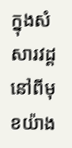ក្នុងសំសារវដ្ដនៅពីមុខយ៉ាង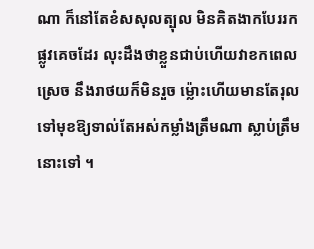ណា ក៏នៅតែខំសសុលត្បុល មិនគិតងាកបែររកផ្លូវគេចដែរ លុះដឹងថាខ្លួនជាប់ហើយវាខកពេលស្រេច នឹងរាថយក៏មិនរួច ម៉្លោះហើយមានតែរុលទៅមុខឱ្យទាល់តែអស់កម្លាំងត្រឹមណា ស្លាប់ត្រឹមនោះទៅ ។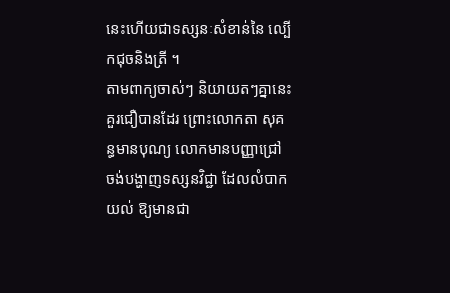នេះហើយជាទស្សនៈសំខាន់នៃ ល្បើកជុចនិងត្រី ។
តាមពាក្យចាស់ៗ និយាយតៗគ្នានេះ គួរជឿបានដែរ ព្រោះលោកតា សុគន្ធមានបុណ្យ លោកមានបញ្ញាជ្រៅ ចង់បង្ហាញទស្សនវិជ្ជា ដែលលំបាកយល់ ឱ្យមានជា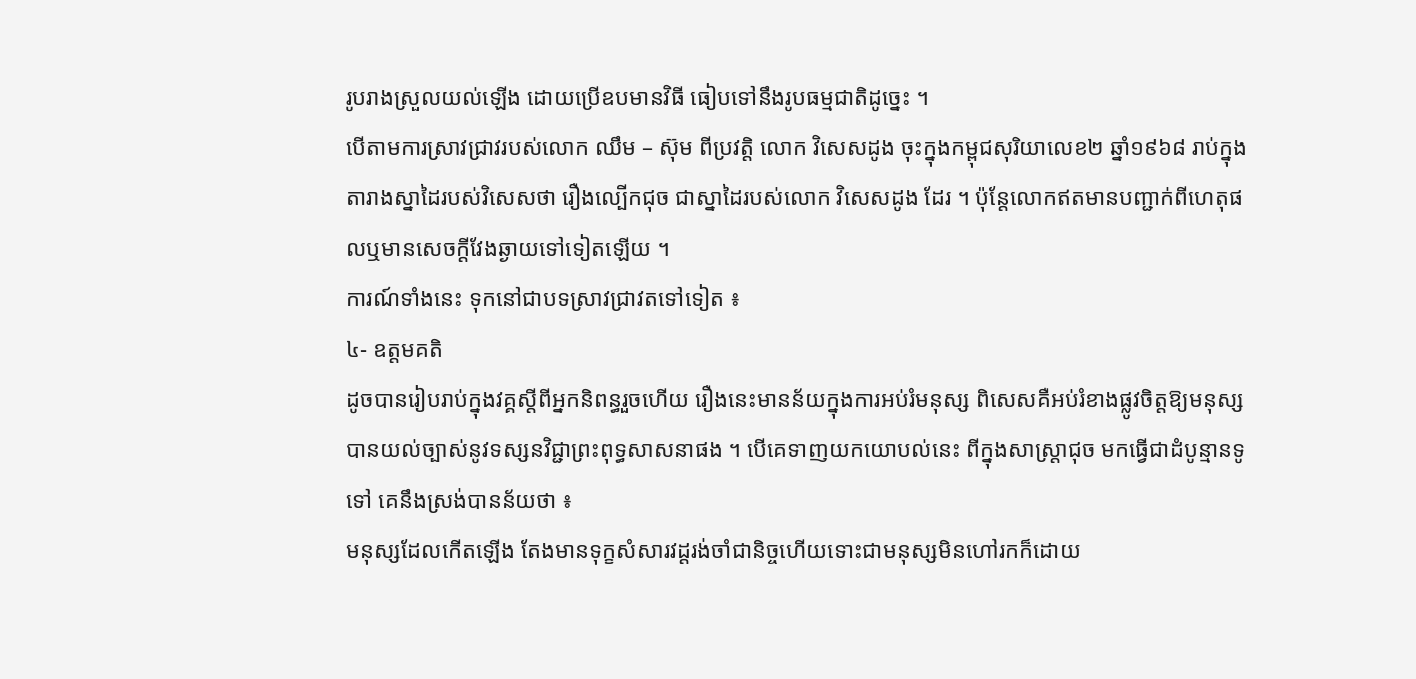រូបរាងស្រួលយល់ឡើង ដោយប្រើឧបមានវិធី ធៀបទៅនឹងរូបធម្មជាតិដូច្នេះ ។
បើតាមការស្រាវជ្រាវរបស់លោក ឈឹម – ស៊ុម ពីប្រវត្តិ លោក វិសេសដូង ចុះក្នុងកម្ពុជសុរិយាលេខ២ ឆ្នាំ១៩៦៨ រាប់ក្នុងតារាងស្នាដៃរបស់វិសេសថា រឿងល្បើកជុច ជាស្នាដៃរបស់លោក វិសេសដូង ដែរ ។ ប៉ុន្តែលោកឥតមានបញ្ជាក់ពីហេតុផលឬមានសេចក្ដីវែងឆ្ងាយទៅទៀតឡើយ ។
ការណ៍ទាំងនេះ ទុកនៅជាបទស្រាវជ្រាវតទៅទៀត ៖
៤- ឧត្តមគតិ
ដូចបានរៀបរាប់ក្នុងវគ្គស្ដីពីអ្នកនិពន្ធរួចហើយ រឿងនេះមានន័យក្នុងការអប់រំមនុស្ស ពិសេសគឺអប់រំខាងផ្លូវចិត្តឱ្យមនុស្សបានយល់ច្បាស់នូវទស្សនវិជ្ជាព្រះពុទ្ធសាសនាផង ។ បើគេទាញយកយោបល់នេះ ពីក្នុងសាស្ត្រាជុច មកធ្វើជាដំបូន្មានទូទៅ គេនឹងស្រង់បានន័យថា ៖
មនុស្សដែលកើតឡើង តែងមានទុក្ខសំសារវដ្ដរង់ចាំជានិច្ចហើយទោះជាមនុស្សមិនហៅរកក៏ដោយ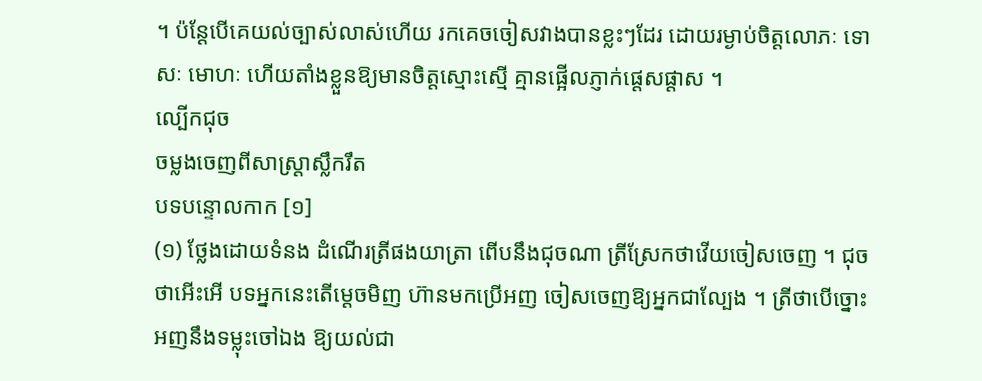។ ប៉ន្តែបើគេយល់ច្បាស់លាស់ហើយ រកគេចចៀសវាងបានខ្លះៗដែរ ដោយរម្ងាប់ចិត្តលោភៈ ទោសៈ មោហៈ ហើយតាំងខ្លួនឱ្យមានចិត្តស្មោះស្មើ គ្មានផ្អើលភ្ញាក់ផ្ដេសផ្ដាស ។
ល្បើកជុច
ចម្លងចេញពីសាស្ត្រាស្លឹករឹត
បទបន្ទោលកាក [១]
(១) ថ្លែងដោយទំនង ដំណើរត្រីផងយាត្រា ពើបនឹងជុចណា ត្រីស្រែកថាវើយចៀសចេញ ។ ជុចថាអើះអើ បទអ្នកនេះតើម្ដេចមិញ ហ៊ានមកប្រើអញ ចៀសចេញឱ្យអ្នកជាល្បែង ។ ត្រីថាបើច្នោះ អញនឹងទម្លុះចៅឯង ឱ្យយល់ជា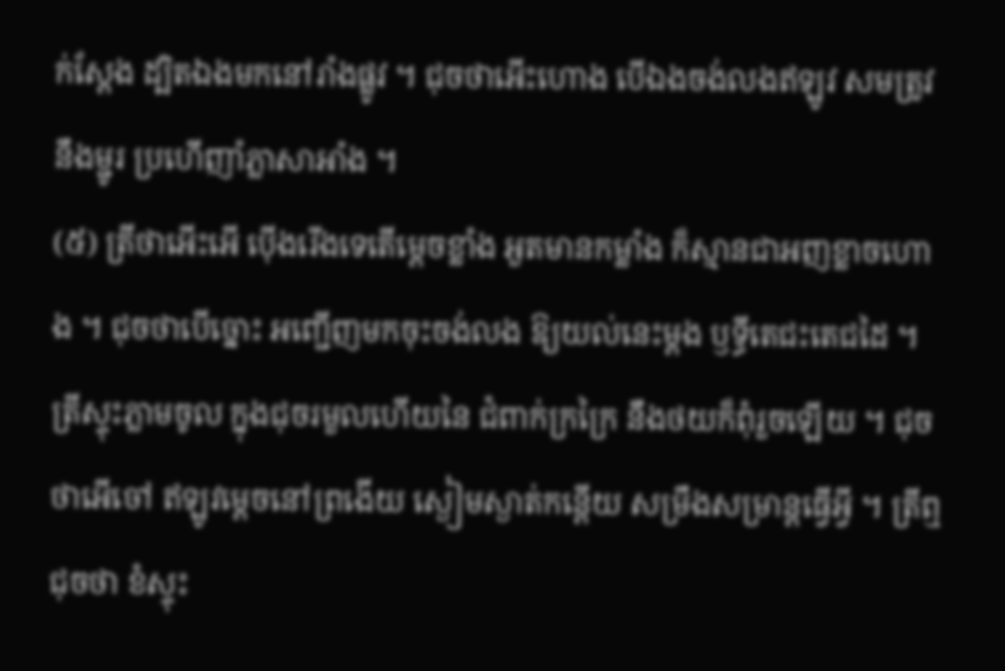ក់ស្ដែង ដ្បិតឯងមកនៅរាំងផ្លូវ ។ ជុចថាអើះហោង បើឯងចង់លងឥឡូវ សមត្រូវនឹងម្ជូរ ប្រហើញាំភ្លាសាអាំង ។
(៥) ត្រីថាអើះអើ ប៉ើងរើងទេតើម្ដេចខ្លាំង អួតមានកម្លាំង ក៏ស្មានជាអញខ្លាចហោង ។ ជុចថាបើច្នោះ អញ្ជើញមកចុះចង់លង ឱ្យយល់នេះម្ដង ឫទ្ធីតេជះតេជដៃ ។ ត្រីស្ទុះភ្លាមចូល ក្នុងជុចរមួលហើយនៃ ជំពាក់ក្រក្រៃ នឹងថយក៏ពុំរួចឡើយ ។ ជុចថាអើចៅ ឥឡូវម្ដេចនៅព្រងើយ ស្ងៀមស្ងាត់កន្តើយ សម្រឹងសម្រាន្តធ្វើអ្វី ។ ត្រីឮជុចថា ខំស្ទុះ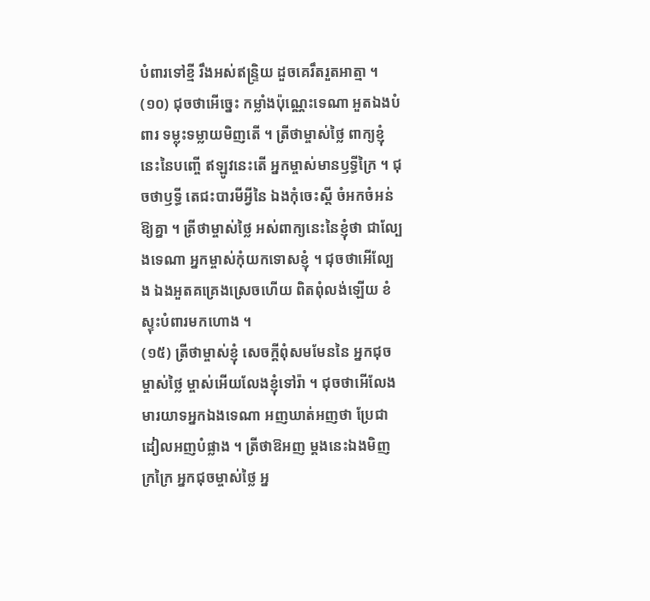បំពារទៅខ្មី រឹងអស់ឥន្ទ្រិយ ដួចគេរឹតរួតអាត្មា ។
(១០) ជុចថាអើច្នេះ កម្លាំងប៉ុណ្ណេះទេណា អួតឯងបំពារ ទម្លុះទម្លាយមិញតើ ។ ត្រីថាម្ចាស់ថ្លៃ ពាក្យខ្ញុំនេះនៃបញ្ចើ ឥឡូវនេះតើ អ្នកម្ចាស់មានឫទ្ធីក្រៃ ។ ជុចថាឫទ្ធី តេជះបារមីអ្វីនៃ ឯងកុំចេះស្ដី ចំអកចំអន់ឱ្យគ្នា ។ ត្រីថាម្ចាស់ថ្លៃ អស់ពាក្យនេះនៃខ្ញុំថា ជាល្បែងទេណា អ្នកម្ចាស់កុំយកទោសខ្ញុំ ។ ជុចថាអើល្បែង ឯងអួតគគ្រេងស្រេចហើយ ពិតពុំលង់ឡើយ ខំស្ទុះបំពារមកហោង ។
(១៥) ត្រីថាម្ចាស់ខ្ញុំ សេចក្ដីពុំសមមែននៃ អ្នកជុចម្ចាស់ថ្លៃ ម្ចាស់អើយលែងខ្ញុំទៅរ៉ា ។ ជុចថាអើលែង មារយាទអ្នកឯងទេណា អញឃាត់អញថា ប្រែជាដៀលអញបំផ្លាង ។ ត្រីថាឱអញ ម្ដងនេះឯងមិញក្រក្រៃ អ្នកជុចម្ចាស់ថ្លៃ អ្ន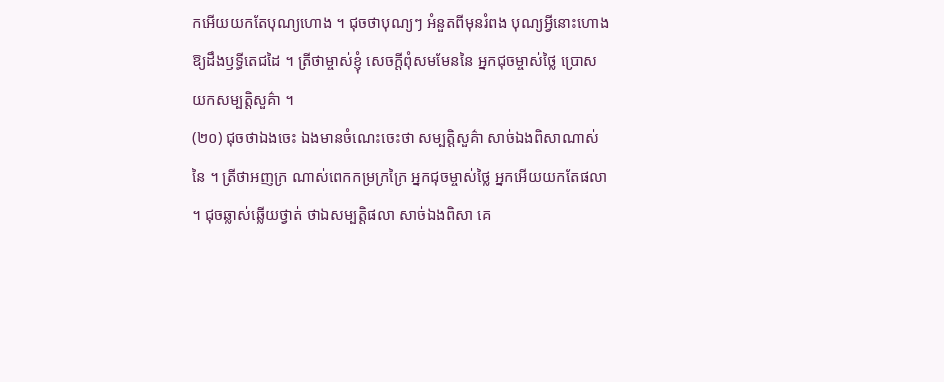កអើយយកតែបុណ្យហោង ។ ជុចថាបុណ្យៗ អំនួតពីមុនរំពង បុណ្យអ្វីនោះហោង ឱ្យដឹងឫទ្ធីតេជដៃ ។ ត្រីថាម្ចាស់ខ្ញុំ សេចក្ដីពុំសមមែននៃ អ្នកជុចម្ចាស់ថ្លៃ ប្រោសយកសម្បត្តិសួគ៌ា ។
(២០) ជុចថាឯងចេះ ឯងមានចំណេះចេះថា សម្បត្តិសួគ៌ា សាច់ឯងពិសាណាស់នៃ ។ ត្រីថាអញក្រ ណាស់ពេកកម្រក្រក្រៃ អ្នកជុចម្ចាស់ថ្លៃ អ្នកអើយយកតែផលា ។ ជុចឆ្លាស់ឆ្លើយថ្វាត់ ថាឯសម្បត្តិផលា សាច់ឯងពិសា គេ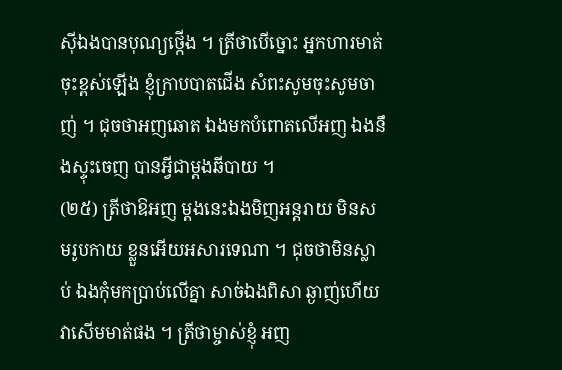ស៊ីឯងបានបុណ្យថ្កើង ។ ត្រីថាបើច្នោះ អ្នកហារមាត់ចុះខ្ពស់ឡើង ខ្ញុំក្រាបបាតជើង សំពះសូមចុះសូមចាញ់ ។ ជុចថាអញឆោត ឯងមកបំពោតលើអញ ឯងនឹងស្ទុះចេញ បានអ្វីជាម្ដងឆីបាយ ។
(២៥) ត្រីថាឱអញ ម្ដងនេះឯងមិញអន្តរាយ មិនសមរូបកាយ ខ្លួនអើយអសារទេណា ។ ជុចថាមិនស្លាប់ ឯងកុំមកប្រាប់លើគ្នា សាច់ឯងពិសា ឆ្ងាញ់ហើយវាសើមមាត់ផង ។ ត្រីថាម្ចាស់ខ្ញុំ អញ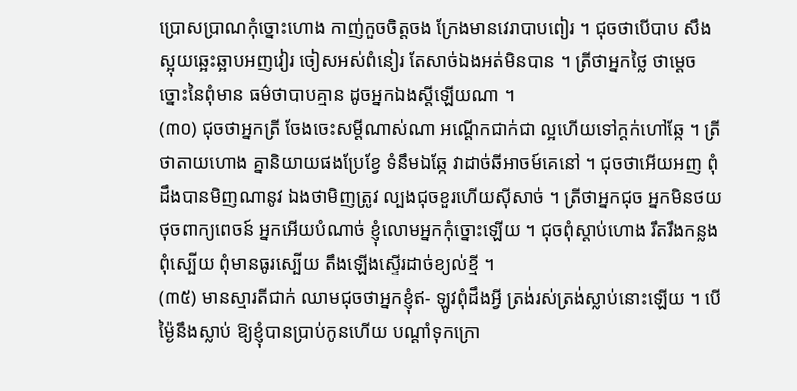ប្រោសប្រាណកុំច្នោះហោង កាញ់កួចចិត្តចង ក្រែងមានវេរាបាបពៀរ ។ ជុចថាបើបាប សឹងស្អុយឆ្អេះឆ្អាបអញវៀរ ចៀសអស់ពំនៀរ តែសាច់ឯងអត់មិនបាន ។ ត្រីថាអ្នកថ្លៃ ថាម្ដេចច្នោះនៃពុំមាន ធម៌ថាបាបគ្មាន ដូចអ្នកឯងស្ដីឡើយណា ។
(៣០) ជុចថាអ្នកត្រី ចែងចេះសម្ដីណាស់ណា អណ្ដើកជាក់ជា ល្អហើយទៅក្ដក់ហៅឆ្កែ ។ ត្រីថាតាយហោង គ្នានិយាយផងប្រែខ្វែ ទំនឹមឯឆ្កែ វាដាច់ឆីអាចម៍គេនៅ ។ ជុចថាអើយអញ ពុំដឹងបានមិញណានូវ ឯងថាមិញត្រូវ ល្បងជុចខួរហើយស៊ីសាច់ ។ ត្រីថាអ្នកជុច អ្នកមិនថយថុចពាក្យពេចន៍ អ្នកអើយបំណាច់ ខ្ញុំលោមអ្នកកុំច្នោះឡើយ ។ ជុចពុំស្ដាប់ហោង រឹតរឹងកន្លងពុំស្បើយ ពុំមានធូរស្បើយ តឹងឡើងស្ទើរដាច់ខ្យល់ខ្មី ។
(៣៥) មានស្មារតីជាក់ ឈាមជុចថាអ្នកខ្ញុំឥ- ឡូវពុំដឹងអ្វី ត្រង់រស់ត្រង់ស្លាប់នោះឡើយ ។ បើម៉្ងៃនឹងស្លាប់ ឱ្យខ្ញុំបានប្រាប់កូនហើយ បណ្ដាំទុកក្រោ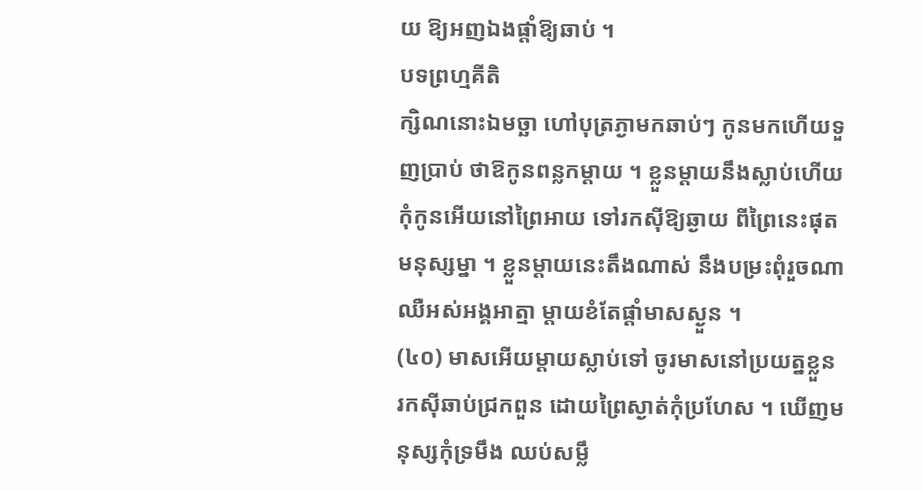យ ឱ្យអញឯងផ្ដាំឱ្យឆាប់ ។
បទព្រហ្មគីតិ
ក្សិណនោះឯមច្ឆា ហៅបុត្រភ្ងាមកឆាប់ៗ កូនមកហើយទួញប្រាប់ ថាឱកូនពន្លកម្ដាយ ។ ខ្លួនម្ដាយនឹងស្លាប់ហើយ កុំកូនអើយនៅព្រៃអាយ ទៅរកស៊ីឱ្យឆ្ងាយ ពីព្រៃនេះផុតមនុស្សម្នា ។ ខ្លួនម្ដាយនេះតឹងណាស់ នឹងបម្រះពុំរួចណា ឈឺអស់អង្គអាត្មា ម្ដាយខំតែផ្ដាំមាសស្ងួន ។
(៤០) មាសអើយម្ដាយស្លាប់ទៅ ចូរមាសនៅប្រយត្នខ្លួន រកស៊ីឆាប់ជ្រកពួន ដោយព្រៃស្ងាត់កុំប្រហែស ។ ឃើញមនុស្សកុំទ្រមឹង ឈប់សម្លឹ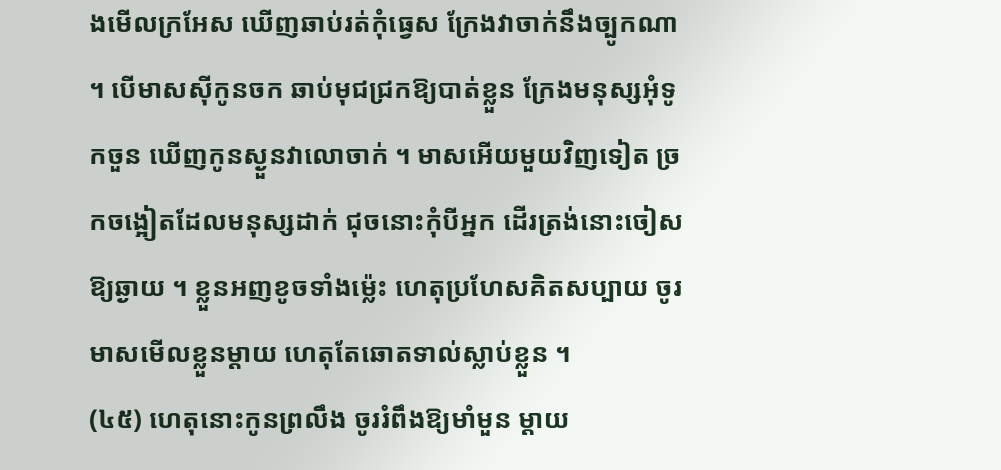ងមើលក្រអែស ឃើញឆាប់រត់កុំធ្វេស ក្រែងវាចាក់នឹងច្បូកណា ។ បើមាសស៊ីកូនចក ឆាប់មុជជ្រកឱ្យបាត់ខ្លួន ក្រែងមនុស្សអុំទូកចួន ឃើញកូនស្ងួនវាលោចាក់ ។ មាសអើយមួយវិញទៀត ច្រកចង្អៀតដែលមនុស្សដាក់ ជុចនោះកុំបីអ្នក ដើរត្រង់នោះចៀសឱ្យឆ្ងាយ ។ ខ្លួនអញខូចទាំងម៉្លេះ ហេតុប្រហែសគិតសប្បាយ ចូរមាសមើលខ្លួនម្ដាយ ហេតុតែឆោតទាល់ស្លាប់ខ្លួន ។
(៤៥) ហេតុនោះកូនព្រលឹង ចូររំពឹងឱ្យមាំមួន ម្ដាយ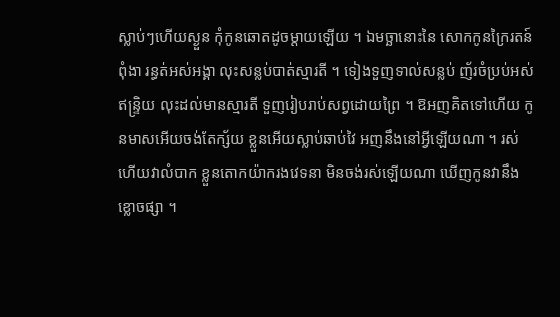ស្លាប់ៗហើយស្ងួន កុំកូនឆោតដូចម្ដាយឡើយ ។ ឯមច្ឆានោះនៃ សោកកូនក្រៃរតន៍ពុំងា រន្ធត់អស់អង្គា លុះសន្លប់បាត់ស្មារតី ។ ទៀងទួញទាល់សន្លប់ ញ័រចំប្រប់អស់ឥន្ទ្រិយ លុះដល់មានស្មារតី ទួញរៀបរាប់សព្វដោយព្រៃ ។ ឱអញគិតទៅហើយ កូនមាសអើយចង់តែក្ស័យ ខ្លួនអើយស្លាប់ឆាប់វៃ អញនឹងនៅអ្វីឡើយណា ។ រស់ហើយវាលំបាក ខ្លួនតោកយ៉ាករងវេទនា មិនចង់រស់ឡើយណា ឃើញកូនវានឹងខ្លោចផ្សា ។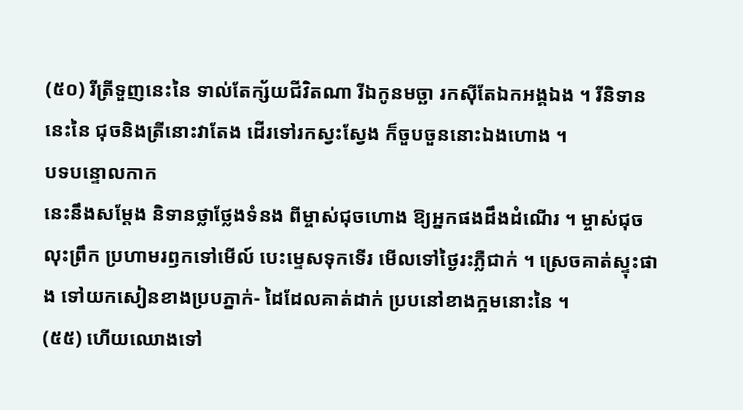(៥០) រីត្រីទួញនេះនៃ ទាល់តែក្ស័យជីវិតណា រីឯកូនមច្ឆា រកស៊ីតែឯកអង្គឯង ។ រីនិទាននេះនៃ ជុចនិងត្រីនោះវាតែង ដើរទៅរកស្វះស្វែង ក៏ចួបចួននោះឯងហោង ។
បទបន្ទោលកាក
នេះនឹងសម្ដែង និទានថ្លាថ្លែងទំនង ពីម្ចាស់ជុចហោង ឱ្យអ្នកផងដឹងដំណើរ ។ ម្ចាស់ជុចលុះព្រឹក ប្រហាមរឭកទៅមើល៍ បេះម្ទេសទុកទើរ មើលទៅថ្ងៃរះភ្លឺជាក់ ។ ស្រេចគាត់ស្ទុះផាង ទៅយកសៀនខាងប្របភ្នាក់- ដៃដែលគាត់ដាក់ ប្របនៅខាងក្អមនោះនៃ ។
(៥៥) ហើយឈោងទៅ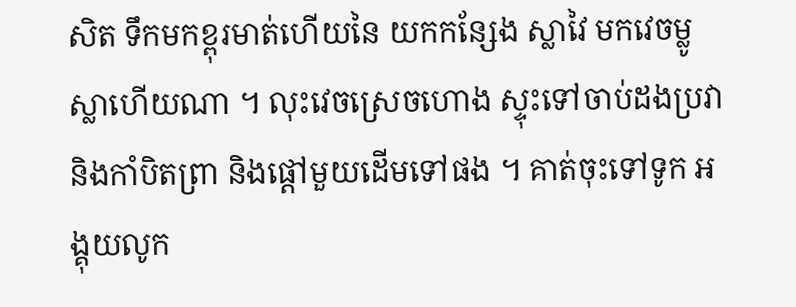សិត ទឹកមកខ្ពុរមាត់ហើយនៃ យកកន្សែង ស្លាវៃ មកវេចម្លូស្លាហើយណា ។ លុះវេចស្រេចហោង ស្ទុះទៅចាប់ដងប្រវា និងកាំបិតព្រា និងផ្ដៅមួយដើមទៅផង ។ គាត់ចុះទៅទូក អង្គុយលូក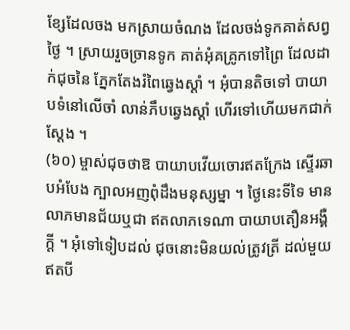ខ្សែដែលចង មកស្រាយចំណង ដែលចង់ទូកគាត់សព្វថ្ងៃ ។ ស្រាយរួចច្រានទូក គាត់អុំគគ្រូកទៅព្រៃ ដែលដាក់ជុចនៃ ភ្នែកតែងរំពៃឆ្វេងស្ដាំ ។ អុំបានតិចទៅ បាយាបទំនៅលើចាំ លាន់ភឹបឆ្វេងស្ដាំ ហើរទៅហើយមកជាក់ស្ដែង ។
(៦០) ម្ចាស់ជុចថាឱ បាយាបវើយចោរឥតក្រែង ស្ទើរឆាបអំបែង ក្បាលអញពុំដឹងមនុស្សម្នា ។ ថ្ងៃនេះទីទៃ មានលាភមានជ័យឬជា ឥតលាភទេណា បាយាបតឿនអង្គឺក្ដី ។ អុំទៅទៀបដល់ ជុចនោះមិនយល់ត្រូវត្រី ដល់មួយឥតបី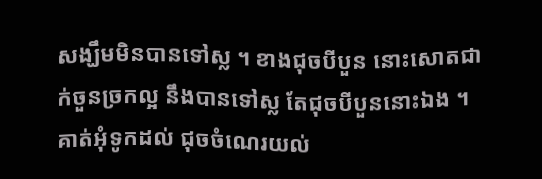សង្ឃឹមមិនបានទៅស្ល ។ ខាងជុចបីបួន នោះសោតជាក់ចួនច្រកល្អ នឹងបានទៅស្ល តែជុចបីបួននោះឯង ។ គាត់អុំទូកដល់ ជុចចំណេរយល់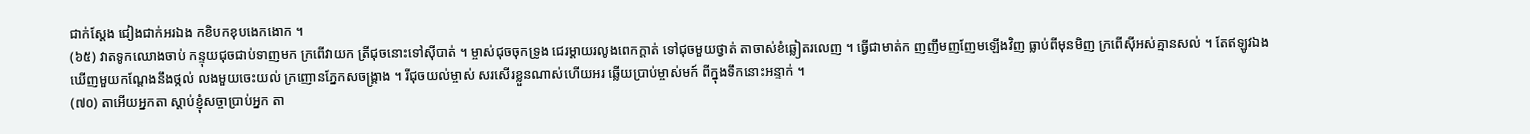ជាក់ស្ដែង ជៀងជាក់អរឯង កខិបកខុបងេកងោក ។
(៦៥) វាតទូកឈោងចាប់ កន្ទុយជុចជាប់ទាញមក ក្រពើវាយក ត្រីជុចនោះទៅស៊ីបាត់ ។ ម្ចាស់ជុចចុកទ្រូង ជេរម្ដាយរលូងពេកក្ដាត់ ទៅជុចមួយថ្វាត់ តាចាស់ខំឆ្លៀតរលេញ ។ ធ្វើជាមាត់ក ញញឹមញញែមឡើងវិញ ធ្លាប់ពីមុនមិញ ក្រពើស៊ីអស់គ្មានសល់ ។ តែឥឡូវឯង ឃើញមួយកណ្ដែងនឹងថ្កល់ លងមួយចេះយល់ ក្រញោនភ្នែកសចង្គ្រាង ។ រីជុចយល់ម្ចាស់ សរសើរខ្លួនណាស់ហើយអរ ឆ្លើយប្រាប់ម្ចាស់មក៍ ពីក្នុងទឹកនោះអន្ទាក់ ។
(៧០) តាអើយអ្នកតា ស្ដាប់ខ្ញុំសច្ចាប្រាប់អ្នក តា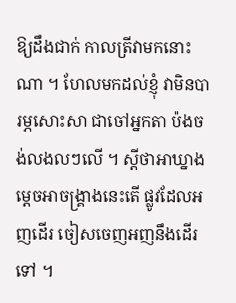ឱ្យដឹងជាក់ កាលត្រីវាមកនោះណា ។ ហែលមកដល់ខ្ញុំ វាមិនបារម្ភសោះសា ជាចៅអ្នកតា ប៉ងចង់លងលៗលើ ។ ស្ដីថាអាឃ្នាង ម្ដេចអាចង្គ្រាងនេះតើ ផ្លូវដែលអញដើរ ចៀសចេញអញនឹងដើរទៅ ។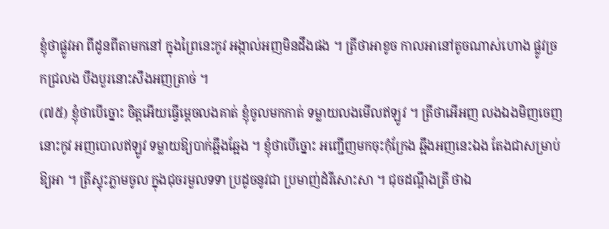ខ្ញុំថាផ្លូវអា ពីដូនពីតាមកនៅ ក្នុងព្រៃនេះកូវ អង្កាល់អញមិនដឹងផង ។ ត្រីថាអាខូច កាលអានៅតូចណាស់ហោង ផ្លូវច្រកជ្រលង បឹងបួរនោះសឹងអញត្រាច់ ។
(៧៥) ខ្ញុំថាបើច្នោះ ចិត្តអើយធ្វើម្ដេចលងគាត់ ខ្ញុំចូលមកកាត់ ទម្លាយលងមើលឥឡូវ ។ ត្រីថាអើអញ លងឯងមិញចេញនោះកូវ អញបោលឥឡូវ ទម្លាយឱ្យបាក់ឆ្អឹងឆ្អែង ។ ខ្ញុំថាបើច្នោះ អញ្ជើញមកចុះកុំក្រែង ឆ្អឹងអញនេះឯង តែងជាសម្រាប់ឱ្យអា ។ ត្រីស្ទុះភ្លាមចូល ក្នុងជុចរមួលទទា ប្រដូចនូវជា ប្រមាញ់ដំរីសោះសា ។ ជុចដណ្ដឹងត្រី ថាឯ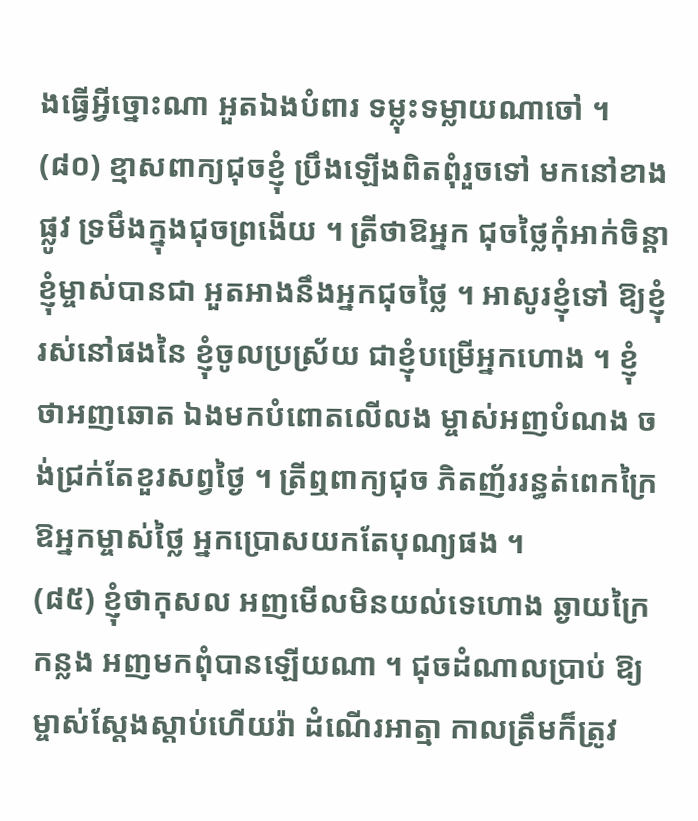ងធ្វើអ្វីច្នោះណា អួតឯងបំពារ ទម្លុះទម្លាយណាចៅ ។
(៨០) ខ្មាសពាក្យជុចខ្ញុំ ប្រឹងឡើងពិតពុំរួចទៅ មកនៅខាងផ្លូវ ទ្រមឹងក្នុងជុចព្រងើយ ។ ត្រីថាឱអ្នក ជុចថ្លៃកុំអាក់ចិន្តា ខ្ញុំម្ចាស់បានជា អួតអាងនឹងអ្នកជុចថ្លៃ ។ អាសូរខ្ញុំទៅ ឱ្យខ្ញុំរស់នៅផងនៃ ខ្ញុំចូលប្រស្រ័យ ជាខ្ញុំបម្រើអ្នកហោង ។ ខ្ញុំថាអញឆោត ឯងមកបំពោតលើលង ម្ចាស់អញបំណង ចង់ជ្រក់តែខួរសព្វថ្ងៃ ។ ត្រីឮពាក្យជុច ភិតញ័ររន្ធត់ពេកក្រៃ ឱអ្នកម្ចាស់ថ្លៃ អ្នកប្រោសយកតែបុណ្យផង ។
(៨៥) ខ្ញុំថាកុសល អញមើលមិនយល់ទេហោង ឆ្ងាយក្រៃកន្លង អញមកពុំបានឡើយណា ។ ជុចដំណាលប្រាប់ ឱ្យម្ចាស់ស្ដែងស្ដាប់ហើយរ៉ា ដំណើរអាត្មា កាលត្រឹមក៏ត្រូវ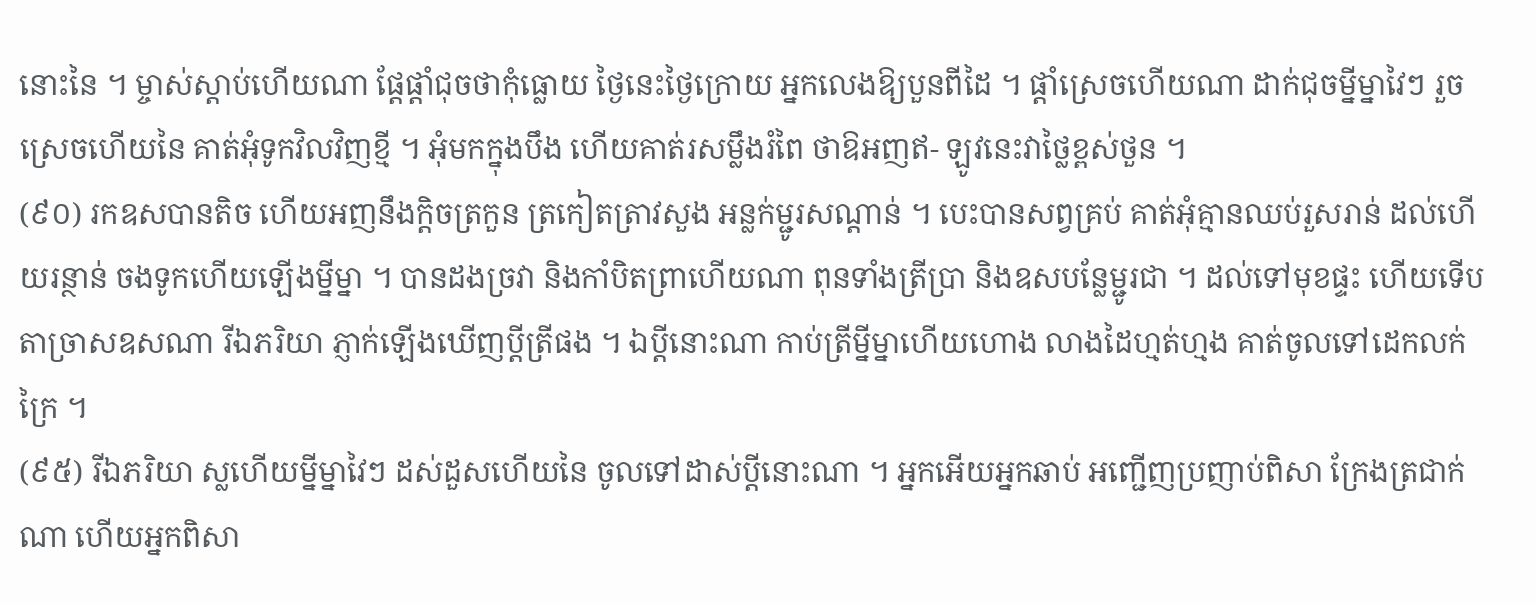នោះនៃ ។ ម្ចាស់ស្ដាប់ហើយណា ផ្ដែផ្ដាំជុចថាកុំធ្លោយ ថ្ងៃនេះថ្ងៃក្រោយ អ្នកលេងឱ្យបួនពីដៃ ។ ផ្ដាំស្រេចហើយណា ដាក់ជុចម្នីម្នាវៃៗ រួចស្រេចហើយនៃ គាត់អុំទូកវិលវិញខ្មី ។ អុំមកក្នុងបឹង ហើយគាត់រសម្លឹងរំពៃ ថាឱអញឥ- ឡូវនេះវាថ្លៃខ្ពស់ថួន ។
(៩០) រកឧសបានតិច ហើយអញនឹងក្ដិចត្រកួន ត្រកៀតត្រាវសួង អន្លក់ម្ជូរសណ្ដាន់ ។ បេះបានសព្វគ្រប់ គាត់អុំគ្មានឈប់រួសរាន់ ដល់ហើយរន្ថាន់ ចងទូកហើយឡើងម្នីម្នា ។ បានដងច្រវា និងកាំបិតព្រាហើយណា ពុនទាំងត្រីប្រា និងឧសបន្លែម្ជូរជា ។ ដល់ទៅមុខផ្ទះ ហើយទើបតាច្រាសឧសណា រីឯភរិយា ភ្ញាក់ឡើងឃើញប្ដីត្រីផង ។ ឯប្ដីនោះណា កាប់ត្រីម្នីម្នាហើយហោង លាងដៃហ្មត់ហ្មង គាត់ចូលទៅដេកលក់ក្រៃ ។
(៩៥) រីឯភរិយា ស្លហើយម្នីម្នាវៃៗ ដស់ដួសហើយនៃ ចូលទៅដាស់ប្ដីនោះណា ។ អ្នកអើយអ្នកឆាប់ អញ្ជើញប្រញាប់ពិសា ក្រែងត្រជាក់ណា ហើយអ្នកពិសា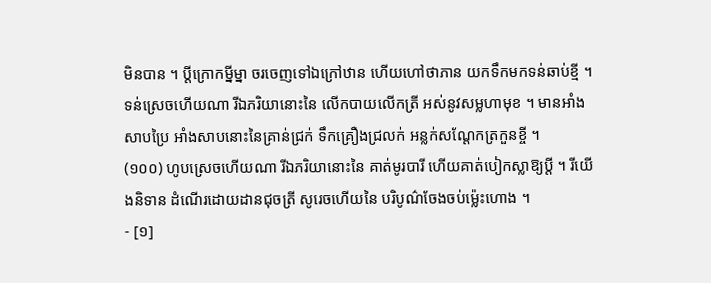មិនបាន ។ ប្ដីក្រោកម្នីម្នា ចរចេញទៅឯក្រៅឋាន ហើយហៅថាភាន យកទឹកមកទន់ឆាប់ខ្មី ។ ទន់ស្រេចហើយណា រីឯភរិយានោះនៃ លើកបាយលើកត្រី អស់នូវសម្លហាមុខ ។ មានអាំងសាបប្រៃ អាំងសាបនោះនៃគ្រាន់ជ្រក់ ទឹកគ្រឿងជ្រលក់ អន្លក់សណ្ដែកត្រកួនខ្ចី ។
(១០០) ហូបស្រេចហើយណា រីឯភរិយានោះនៃ គាត់មូរបារី ហើយគាត់បៀកស្លាឱ្យប្ដី ។ រីយើងនិទាន ដំណើរដោយដានជុចត្រី សូរេចហើយនៃ បរិបូណ៌ចែងចប់ម៉្លេះហោង ។
- [១]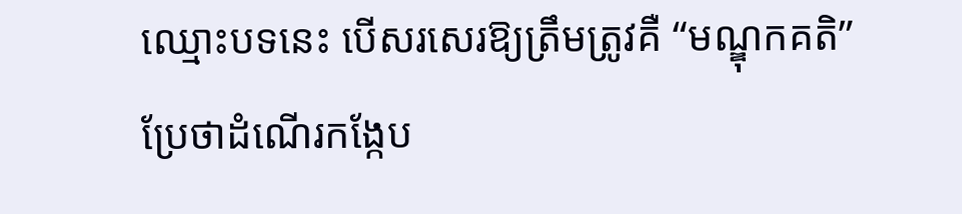ឈ្មោះបទនេះ បើសរសេរឱ្យត្រឹមត្រូវគឺ “មណ្ឌុកគតិ” ប្រែថាដំណើរកង្កែប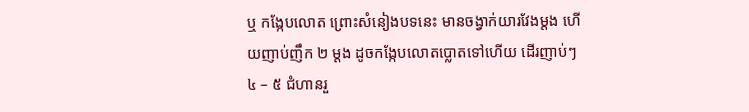ឬ កង្កែបលោត ព្រោះសំនៀងបទនេះ មានចង្វាក់យារវែងម្ដង ហើយញាប់ញឹក ២ ម្ដង ដូចកង្កែបលោតប្លោតទៅហើយ ដើរញាប់ៗ ៤ – ៥ ជំហានរួ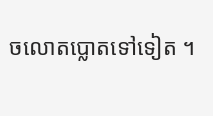ចលោតប្លោតទៅទៀត ។